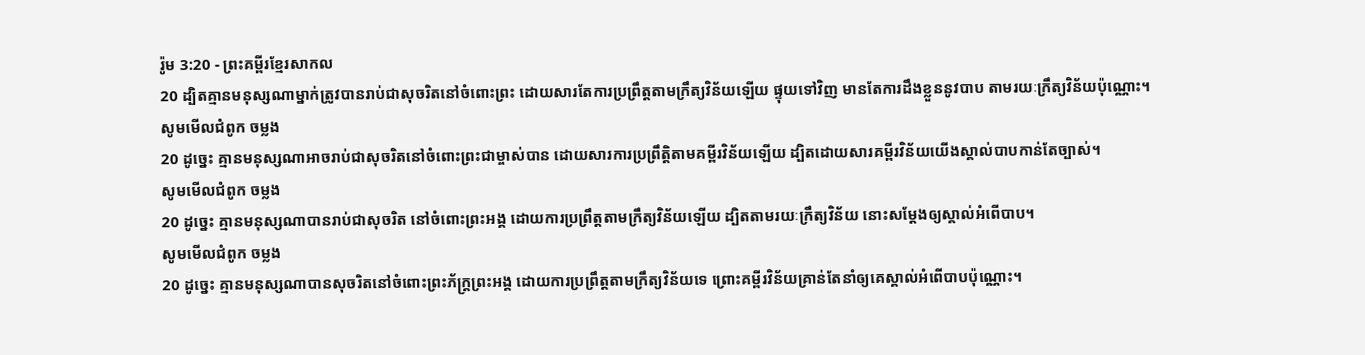រ៉ូម 3:20 - ព្រះគម្ពីរខ្មែរសាកល
20 ដ្បិតគ្មានមនុស្សណាម្នាក់ត្រូវបានរាប់ជាសុចរិតនៅចំពោះព្រះ ដោយសារតែការប្រព្រឹត្តតាមក្រឹត្យវិន័យឡើយ ផ្ទុយទៅវិញ មានតែការដឹងខ្លួននូវបាប តាមរយៈក្រឹត្យវិន័យប៉ុណ្ណោះ។
សូមមើលជំពូក ចម្លង
20 ដូច្នេះ គ្មានមនុស្សណាអាចរាប់ជាសុចរិតនៅចំពោះព្រះជាម្ចាស់បាន ដោយសារការប្រព្រឹត្ដិតាមគម្ពីរវិន័យឡើយ ដ្បិតដោយសារគម្ពីរវិន័យយើងស្គាល់បាបកាន់តែច្បាស់។
សូមមើលជំពូក ចម្លង
20 ដូច្នេះ គ្មានមនុស្សណាបានរាប់ជាសុចរិត នៅចំពោះព្រះអង្គ ដោយការប្រព្រឹត្តតាមក្រឹត្យវិន័យឡើយ ដ្បិតតាមរយៈក្រឹត្យវិន័យ នោះសម្ដែងឲ្យស្គាល់អំពើបាប។
សូមមើលជំពូក ចម្លង
20 ដូច្នេះ គ្មានមនុស្សណាបានសុចរិតនៅចំពោះព្រះភ័ក្ត្រព្រះអង្គ ដោយការប្រព្រឹត្តតាមក្រឹត្យវិន័យទេ ព្រោះគម្ពីរវិន័យគ្រាន់តែនាំឲ្យគេស្គាល់អំពើបាបប៉ុណ្ណោះ។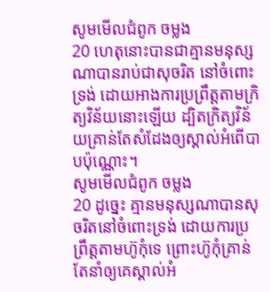សូមមើលជំពូក ចម្លង
20 ហេតុនោះបានជាគ្មានមនុស្សណាបានរាប់ជាសុចរិត នៅចំពោះទ្រង់ ដោយអាងការប្រព្រឹត្តតាមក្រិត្យវិន័យនោះឡើយ ដ្បិតក្រិត្យវិន័យគ្រាន់តែសំដែងឲ្យស្គាល់អំពើបាបប៉ុណ្ណោះ។
សូមមើលជំពូក ចម្លង
20 ដូច្នេះ គ្មានមនុស្សណាបានសុចរិតនៅចំពោះទ្រង់ ដោយការប្រព្រឹត្ដតាមហ៊ូកុំទេ ព្រោះហ៊ូកុំគ្រាន់តែនាំឲ្យគេស្គាល់អំ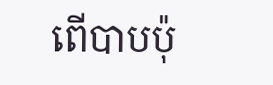ពើបាបប៉ុ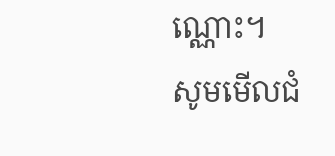ណ្ណោះ។
សូមមើលជំ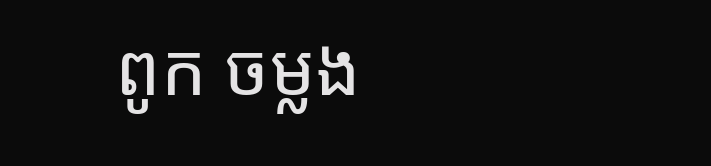ពូក ចម្លង